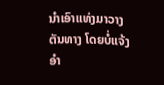ນຳເອົາແທ່ງມາວາງຕັນທາງ ໂດຍບໍ່ແຈ້ງອຳ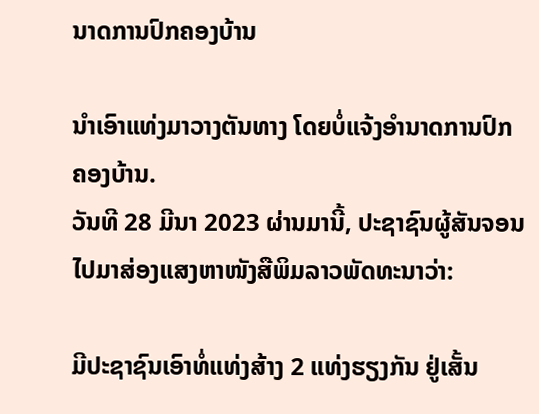ນາດການປົກຄອງບ້ານ

ນຳເອົາແທ່ງມາວາງຕັນທາງ ໂດຍບໍ່ແຈ້ງອຳນາດການປົກຄອງບ້ານ.
ວັນທີ 28 ມີນາ 2023 ຜ່ານມານີ້, ປະຊາຊົນຜູ້ສັນຈອນ ໄປມາສ່ອງແສງຫາໜັງສືພິມລາວພັດທະນາວ່າ:

ມີປະຊາຊົນເອົາທໍ່ແທ່ງສ້າງ 2 ແທ່ງຮຽງກັນ ຢູ່ເສັ້ນ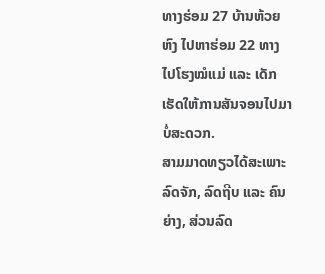ທາງຮ່ອມ 27 ບ້ານຫ້ວຍຫົງ ໄປຫາຮ່ອມ 22 ທາງໄປໂຮງໝໍແມ່ ແລະ ເດັກ ເຮັດໃຫ້ການສັນຈອນໄປມາ ບໍ່ສະດວກ.
ສາມມາດທຽວໄດ້ສະເພາະລົດຈັກ, ລົດຖີບ ແລະ ຄົນຍ່າງ, ສ່ວນລົດ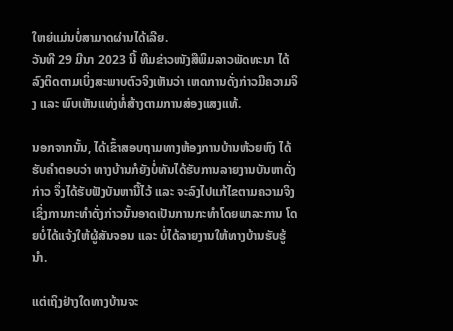ໃຫຍ່ແມ່ນບໍ່ສາມາດຜ່ານໄດ້ເລີຍ.
ວັນທີ 29 ມີນາ 2023 ນີ້ ທີມຂ່າວໜັງສືພິມລາວພັດທະນາ ໄດ້ລົງຕິດຕາມເບິ່ງສະພາບຕົວຈິງເຫັນວ່າ ເຫດການດັ່ງກ່າວມີຄວາມຈິງ ແລະ ພົບເຫັນແທ່ງທໍ່ສ້າງຕາມການສ່ອງແສງແທ້.

ນອກຈາກນັ້ນ, ໄດ້ເຂົ້າສອບຖາມທາງຫ້ອງການບ້ານຫ້ວຍຫົງ ໄດ້ຮັບຄຳຕອບວ່າ ທາງບ້ານກໍຍັງບໍ່ທັນໄດ້ຮັບການລາຍງານບັນຫາດັ່ງກ່າວ ຈຶ່ງໄດ້ຮັບຟັງບັນຫານີ້ໄວ້ ແລະ ຈະລົງໄປແກ້ໄຂຕາມຄວາມຈິງ ເຊິ່ງການກະທຳດັ່ງກ່າວນັ້ນອາດເປັນການກະທຳໂດຍພາລະການ ໂດຍບໍ່ໄດ້ແຈ້ງໃຫ້ຜູ້ສັນຈອນ ແລະ ບໍ່ໄດ້ລາຍງານໃຫ້ທາງບ້ານຮັບຮູ້ນຳ.

ແຕ່ເຖິງຢ່າງໃດທາງບ້ານຈະ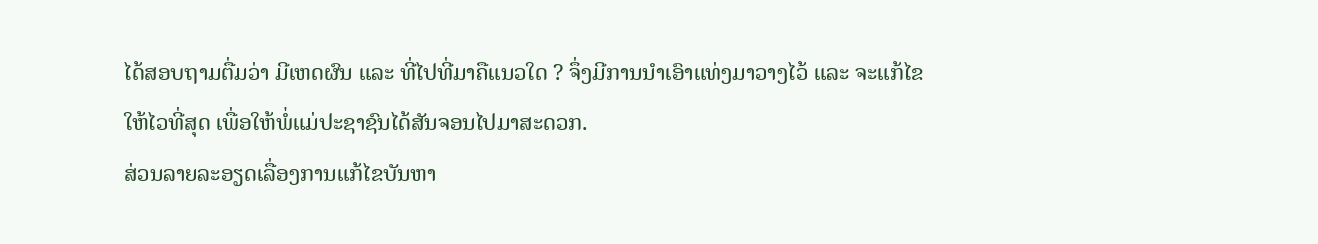ໄດ້ສອບຖາມຕື່ມວ່າ ມີເຫດຜົນ ແລະ ທີ່ໄປທີ່ມາຄືແນວໃດ ? ຈຶ່ງມີການນຳເອົາແທ່ງມາວາງໄວ້ ແລະ ຈະແກ້ໄຂໃຫ້ໄວທີ່ສຸດ ເພື່ອໃຫ້ພໍ່ແມ່ປະຊາຊົນໄດ້ສັນຈອນໄປມາສະດວກ.
ສ່ວນລາຍລະອຽດເລື່ອງການແກ້ໄຂບັນຫາ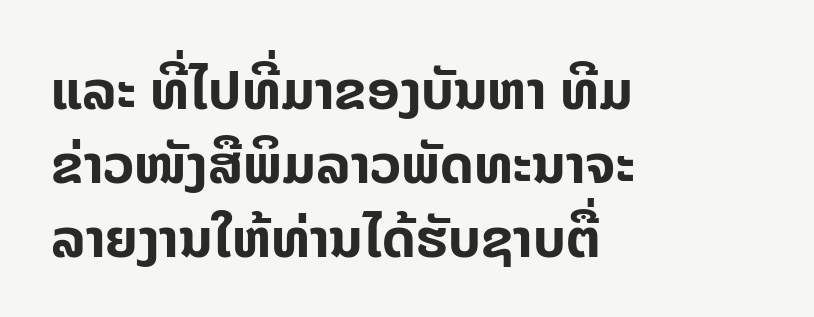ແລະ ທີ່ໄປທີ່ມາຂອງບັນຫາ ທີມຂ່າວໜັງສືພິມລາວພັດທະນາຈະລາຍງານໃຫ້ທ່ານໄດ້ຮັບຊາບຕື່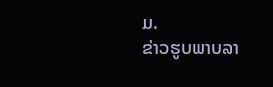ມ.
ຂ່າວຮູບພາບລາ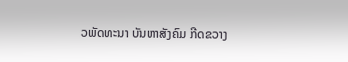ວພັດທະນາ ບັນຫາສັງຄົມ ກີດຂວາງ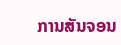ການສັນຈອນ